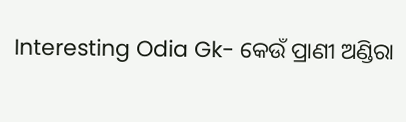Interesting Odia Gk- କେଉଁ ପ୍ରାଣୀ ଅଣ୍ଡିରା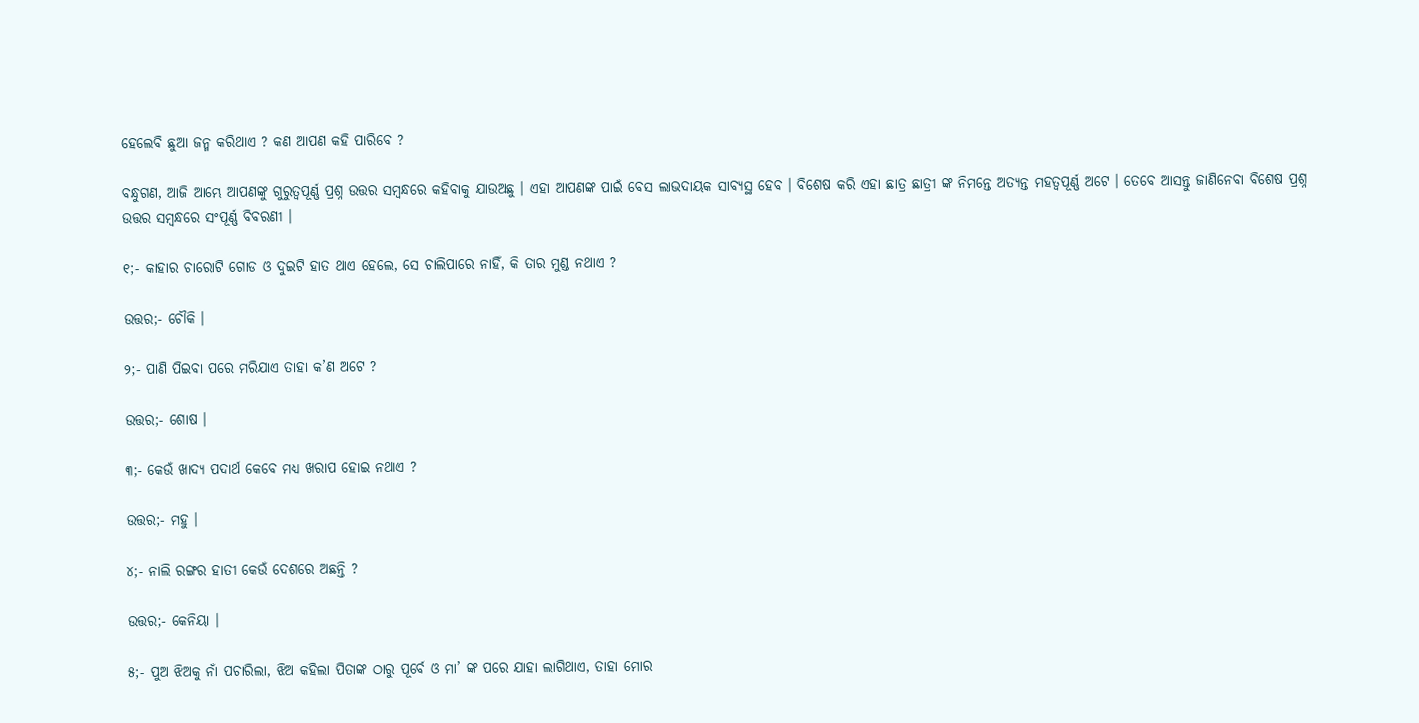ହେଲେବି ଛୁଆ ଜନ୍ମ କରିଥାଏ ? କଣ ଆପଣ କହି ପାରିବେ ?

ବନ୍ଧୁଗଣ, ଆଜି ଆମ୍ଭେ ଆପଣଙ୍କୁ ଗୁରୁତ୍ଵପୂର୍ଣ୍ଣ ପ୍ରଶ୍ନ ଉତ୍ତର ସମ୍ବନ୍ଧରେ କହିବାକୁ ଯାଉଅଛୁ । ଏହା ଆପଣଙ୍କ ପାଇଁ ବେସ ଲାଭଦାୟକ ସାବ୍ୟସ୍ଥ ହେବ । ବିଶେଷ କରି ଏହା ଛାତ୍ର ଛାତ୍ରୀ ଙ୍କ ନିମନ୍ତେ ଅତ୍ୟନ୍ତ ମହତ୍ବପୂର୍ଣ୍ଣ ଅଟେ । ତେବେ ଆସନ୍ତୁ ଜାଣିନେବା ବିଶେଷ ପ୍ରଶ୍ନ ଉତ୍ତର ସମ୍ବନ୍ଧରେ ସଂପୂର୍ଣ୍ଣ ବିବରଣୀ ।

୧;- କାହାର ଚାରୋଟି ଗୋଡ ଓ ଦୁଇଟି ହାତ ଥାଏ ହେଲେ, ସେ ଚାଲିପାରେ ନାହିଁ, କି ତାର ମୁଣ୍ଡ ନଥାଏ ?

ଉତ୍ତର;- ଚୌକି ।

୨;- ପାଣି ପିଇବା ପରେ ମରିଯାଏ ତାହା କ’ଣ ଅଟେ ?

ଉତ୍ତର;- ଶୋଷ ।

୩;- କେଉଁ ଖାଦ୍ୟ ପଦାର୍ଥ କେବେ ମଧ୍ୟ ଖରାପ ହୋଇ ନଥାଏ ?

ଉତ୍ତର;- ମହୁ ।

୪;- ନାଲି ରଙ୍ଗର ହାତୀ କେଉଁ ଦେଶରେ ଅଛନ୍ତି ?

ଉତ୍ତର;- କେନିୟା ।

୫;- ପୁଅ ଝିଅକୁ ନାଁ ପଚାରିଲା, ଝିଅ କହିଲା ପିତାଙ୍କ ଠାରୁ ପୂର୍ବେ ଓ ମା’ ଙ୍କ ପରେ ଯାହା ଲାଗିଥାଏ, ତାହା ମୋର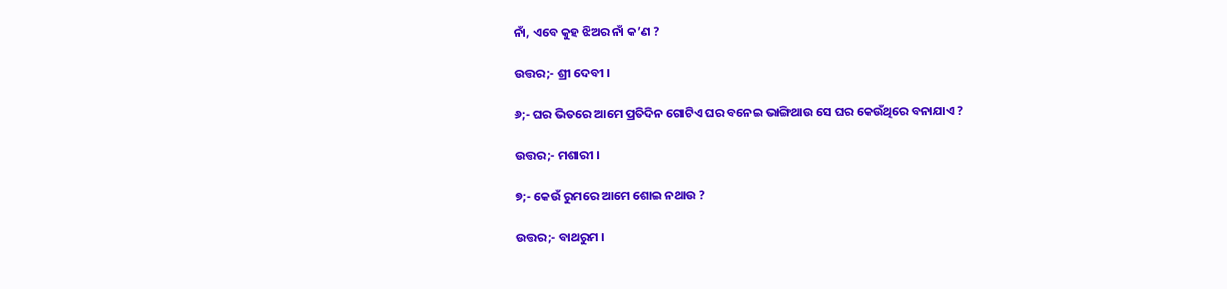ନାଁ, ଏବେ କୁହ ଝିଅର ନାଁ କ’ଣ ?

ଉତ୍ତର;- ଶ୍ରୀ ଦେବୀ ।

୬;- ଘର ଭିତରେ ଆମେ ପ୍ରତିଦିନ ଗୋଟିଏ ଘର ବନେଇ ଭାଙ୍ଗିଥାଉ ସେ ଘର କେଉଁଥିରେ ବନାଯାଏ ?

ଉତ୍ତର;- ମଶାରୀ ।

୭;- କେଉଁ ରୁମରେ ଆମେ ଶୋଇ ନଥାଉ ?

ଉତ୍ତର;- ବାଥରୁମ ।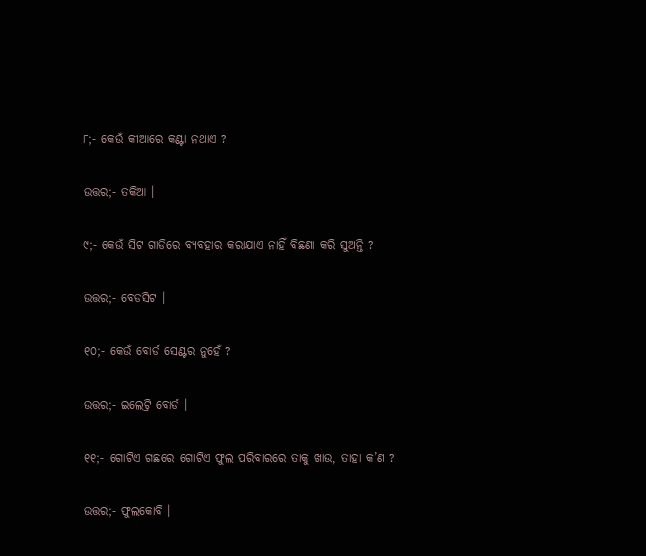୮;- କେଉଁ କୀଆରେ କଣ୍ଟା ନଥାଏ ?

ଉତ୍ତର;- ତକିଆ ।

୯;- କେଉଁ ସିଟ ଗାଡିରେ ବ୍ୟବହାର କରାଯାଏ ନାହିଁ ବିଛଣା କରି ସୁଅନ୍ତି ?

ଉତ୍ତର;- ବେଡସିଟ ।

୧୦;- କେଉଁ ବୋର୍ଡ ସେଣ୍ଟର ନୁହେଁ ?

ଉତ୍ତର;- ଇଲେଟ୍ରି ବୋର୍ଡ ।

୧୧;- ଗୋଟିଏ ଗଛରେ ଗୋଟିଏ ଫୁଲ ପରିବାରରେ ତାକୁ ଖାଉ, ତାହା କ’ଣ ?

ଉତ୍ତର;- ଫୁଲକୋବି ।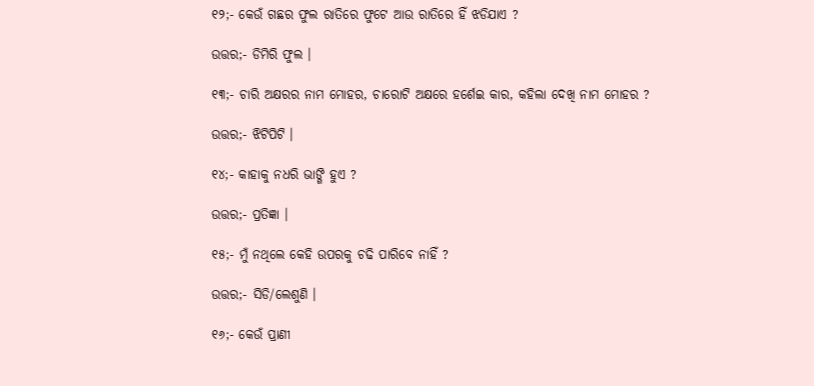୧୨;- କେଉଁ ଗଛର ଫୁଲ ରାତିରେ ଫୁଟେ ଆଉ ରାତିରେ ହିଁ ଝଡିଯାଏ ?

ଉତ୍ତର;- ଡିମିରି ଫୁଲ ।

୧୩;- ଚାରି ଅକ୍ଷରର ନାମ ମୋହର, ଚାରୋଟି ଅକ୍ଷରେ ହର୍ଶେଇ କାର, କହିଲା ଦେଖି ନାମ ମୋହର ?

ଉତ୍ତର;- ଝିଟିପିଟି ।

୧୪;- କାହାକୁ ନଧରି ଭାଙ୍ଗି ହୁଏ ?

ଉତ୍ତର;- ପ୍ରତିଜ୍ଞା ।

୧୫;- ମୁଁ ନଥିଲେ କେହି ଉପରକୁ ଚଢି ପାରିବେ ନାହିଁ ?

ଉତ୍ତର;- ସିଡି/ଲେଶୁଣି ।

୧୬;- କେଉଁ ପ୍ରାଣୀ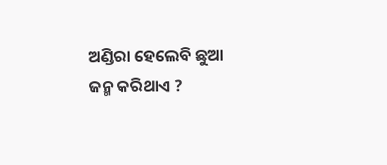ଅଣ୍ଡିରା ହେଲେବି ଛୁଆ ଜନ୍ମ କରିଥାଏ ?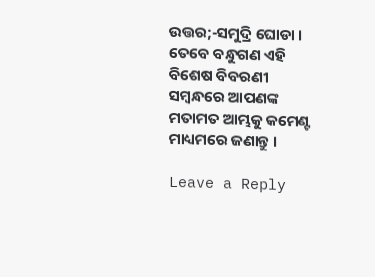ଉତ୍ତର;-ସମୁଦ୍ରି ଘୋଡା । ତେବେ ବନ୍ଧୁଗଣ ଏହି ବିଶେଷ ବିବରଣୀ ସମ୍ବନ୍ଧରେ ଆପଣଙ୍କ ମତାମତ ଆମ୍ଭକୁ କମେଣ୍ଟ ମାଧ୍ୟମରେ ଜଣାନ୍ତୁ ।

Leave a Reply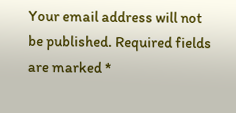Your email address will not be published. Required fields are marked *